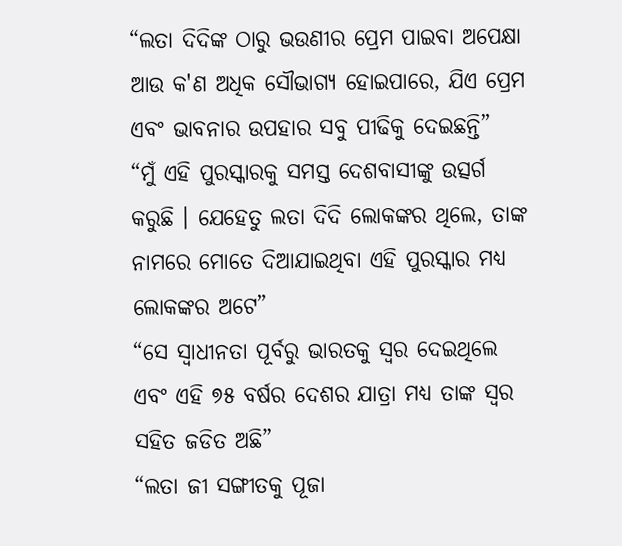“ଲତା ଦିଦିଙ୍କ ଠାରୁ ଭଉଣୀର ପ୍ରେମ ପାଇବା ଅପେକ୍ଷା ଆଉ କ'ଣ ଅଧିକ ସୌଭାଗ୍ୟ ହୋଇପାରେ, ଯିଏ ପ୍ରେମ ଏବଂ ଭାବନାର ଉପହାର ସବୁ ପୀଢିକୁ ଦେଇଛନ୍ତି”
“ମୁଁ ଏହି ପୁରସ୍କାରକୁ ସମସ୍ତ ଦେଶବାସୀଙ୍କୁ ଉତ୍ସର୍ଗ କରୁଛି । ଯେହେତୁ ଲତା ଦିଦି ଲୋକଙ୍କର ଥିଲେ, ତାଙ୍କ ନାମରେ ମୋତେ ଦିଆଯାଇଥିବା ଏହି ପୁରସ୍କାର ମଧ୍ୟ ଲୋକଙ୍କର ଅଟେ”
“ସେ ସ୍ୱାଧୀନତା ପୂର୍ବରୁ ଭାରତକୁ ସ୍ୱର ଦେଇଥିଲେ ଏବଂ ଏହି ୭୫ ବର୍ଷର ଦେଶର ଯାତ୍ରା ମଧ୍ୟ ତାଙ୍କ ସ୍ୱର ସହିତ ଜଡିତ ଅଛି”
“ଲତା ଜୀ ସଙ୍ଗୀତକୁ ପୂଜା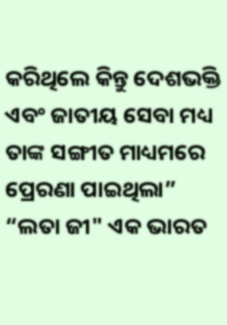କରିଥିଲେ କିନ୍ତୁ ଦେଶଭକ୍ତି ଏବଂ ଜାତୀୟ ସେବା ମଧ୍ୟ ତାଙ୍କ ସଙ୍ଗୀତ ମାଧ୍ୟମରେ ପ୍ରେରଣା ପାଇଥିଲା”
“ଲତା ଜୀ" ଏକ ଭାରତ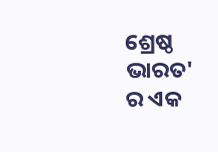ଶ୍ରେଷ୍ଠ ଭାରତ' ର ଏକ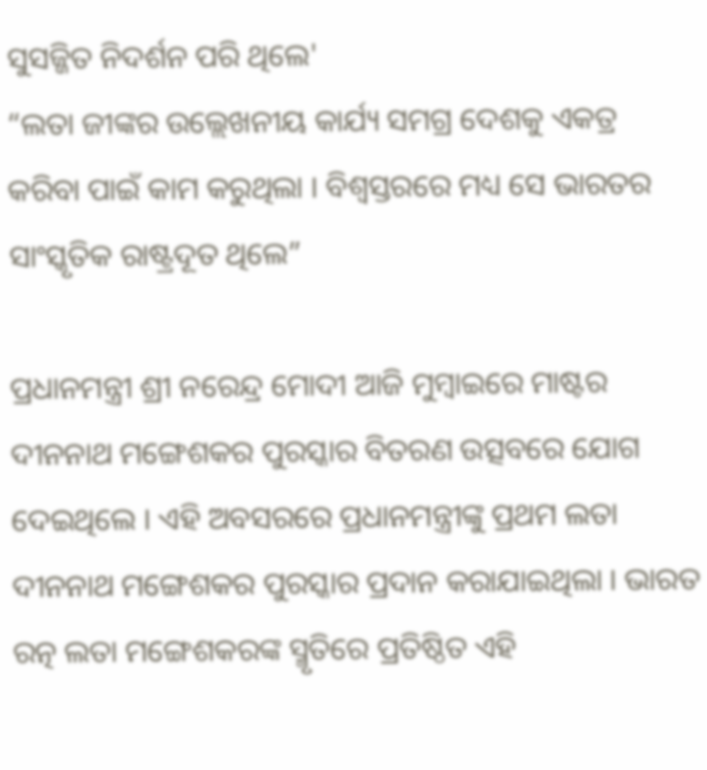ସୁସଜ୍ଜିତ ନିଦର୍ଶନ ପରି ଥିଲେ'
“ଲତା ଜୀଙ୍କର ଉଲ୍ଲେଖନୀୟ କାର୍ଯ୍ୟ ସମଗ୍ର ଦେଶକୁ ଏକତ୍ର କରିବା ପାଇଁ କାମ କରୁଥିଲା । ବିଶ୍ୱସ୍ତରରେ ମଧ୍ୟ ସେ ଭାରତର ସାଂସ୍କୃତିକ ରାଷ୍ଟ୍ରଦୂତ ଥିଲେ”

ପ୍ରଧାନମନ୍ତ୍ରୀ ଶ୍ରୀ ନରେନ୍ଦ୍ର ମୋଦୀ ଆଜି ମୁମ୍ବାଇରେ ମାଷ୍ଟର ଦୀନନାଥ ମଙ୍ଗେଶକର ପୁରସ୍କାର ବିତରଣ ଉତ୍ସବରେ ଯୋଗ ଦେଇଥିଲେ । ଏହି ଅବସରରେ ପ୍ରଧାନମନ୍ତ୍ରୀଙ୍କୁ ପ୍ରଥମ ଲତା ଦୀନନାଥ ମଙ୍ଗେଶକର ପୁରସ୍କାର ପ୍ରଦାନ କରାଯାଇଥିଲା । ଭାରତ ରତ୍ନ ଲତା ମଙ୍ଗେଶକରଙ୍କ ସ୍ମୃତିରେ ପ୍ରତିଷ୍ଠିତ ଏହି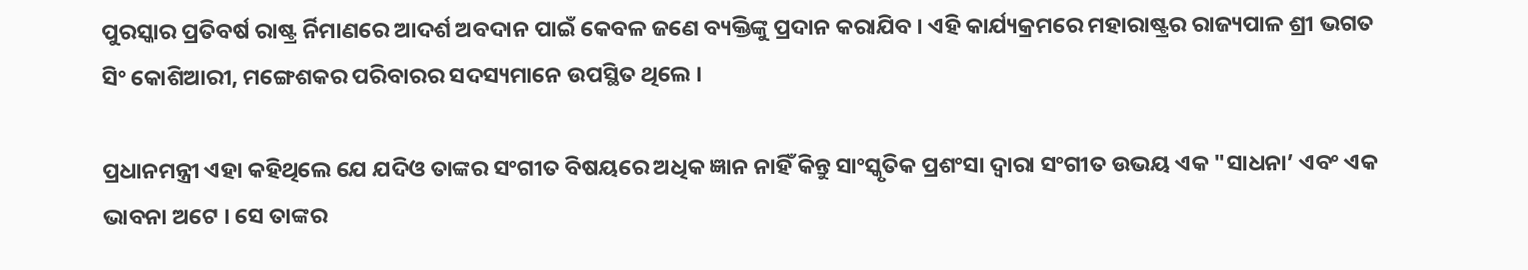ପୁରସ୍କାର ପ୍ରତିବର୍ଷ ରାଷ୍ଟ୍ର ର୍ନିମାଣରେ ଆଦର୍ଶ ଅବଦାନ ପାଇଁ କେବଳ ଜଣେ ବ୍ୟକ୍ତିଙ୍କୁ ପ୍ରଦାନ କରାଯିବ । ଏହି କାର୍ଯ୍ୟକ୍ରମରେ ମହାରାଷ୍ଟ୍ରର ରାଜ୍ୟପାଳ ଶ୍ରୀ ଭଗତ ସିଂ କୋଶିଆରୀ, ମଙ୍ଗେଶକର ପରିବାରର ସଦସ୍ୟମାନେ ଉପସ୍ଥିତ ଥିଲେ ।

ପ୍ରଧାନମନ୍ତ୍ରୀ ଏହା କହିଥିଲେ ଯେ ଯଦିଓ ତାଙ୍କର ସଂଗୀତ ବିଷୟରେ ଅଧିକ ଜ୍ଞାନ ନାହିଁ କିନ୍ତୁ ସାଂସ୍କୃତିକ ପ୍ରଶଂସା ଦ୍ୱାରା ସଂଗୀତ ଉଭୟ ଏକ "ସାଧନା’ ଏବଂ ଏକ ଭାବନା ଅଟେ । ସେ ତାଙ୍କର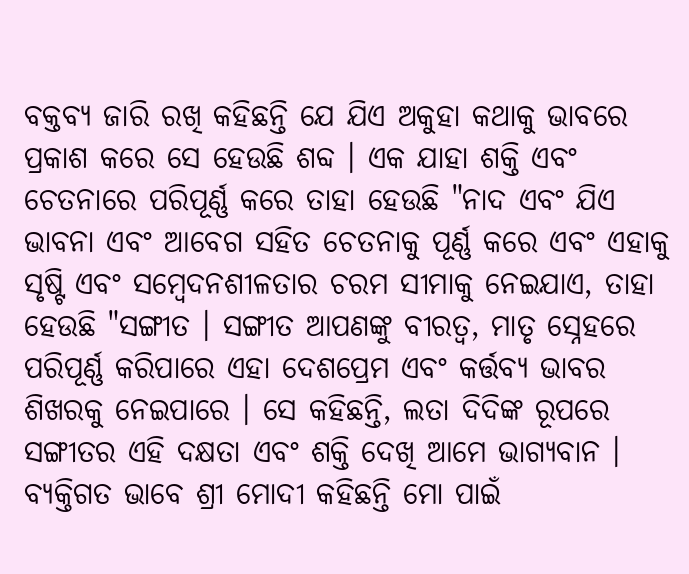ବକ୍ତବ୍ୟ ଜାରି ରଖି କହିଛନ୍ତି ଯେ ଯିଏ ଅକୁହା କଥାକୁ ଭାବରେ ପ୍ରକାଶ କରେ ସେ ହେଉଛି ଶବ୍ଦ । ଏକ ଯାହା ଶକ୍ତି ଏବଂ ଚେତନାରେ ପରିପୂର୍ଣ୍ଣ କରେ ତାହା ହେଉଛି "ନାଦ ଏବଂ ଯିଏ ଭାବନା ଏବଂ ଆବେଗ ସହିତ ଚେତନାକୁ ପୂର୍ଣ୍ଣ କରେ ଏବଂ ଏହାକୁ ସୃଷ୍ଟି ଏବଂ ସମ୍ବେଦନଶୀଳତାର ଚରମ ସୀମାକୁ ନେଇଯାଏ, ତାହା ହେଉଛି "ସଙ୍ଗୀତ । ସଙ୍ଗୀତ ଆପଣଙ୍କୁ ବୀରତ୍ୱ, ମାତୃ ସ୍ନେହରେ ପରିପୂର୍ଣ୍ଣ କରିପାରେ ଏହା ଦେଶପ୍ରେମ ଏବଂ କର୍ତ୍ତବ୍ୟ ଭାବର ଶିଖରକୁ ନେଇପାରେ । ସେ କହିଛନ୍ତି, ଲତା ଦିଦିଙ୍କ ରୂପରେ ସଙ୍ଗୀତର ଏହି ଦକ୍ଷତା ଏବଂ ଶକ୍ତି ଦେଖି ଆମେ ଭାଗ୍ୟବାନ । ବ୍ୟକ୍ତିଗତ ଭାବେ ଶ୍ରୀ ମୋଦୀ କହିଛନ୍ତି ମୋ ପାଇଁ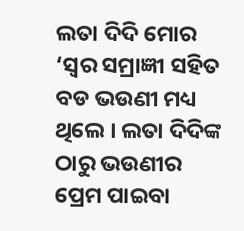ଲତା ଦିଦି ମୋର ‘ସ୍ୱର ସମ୍ରାଜ୍ଞୀ ସହିତ ବଡ ଭଉଣୀ ମଧ୍ୟ ଥିଲେ । ଲତା ଦିଦିଙ୍କ ଠାରୁ ଭଉଣୀର ପ୍ରେମ ପାଇବା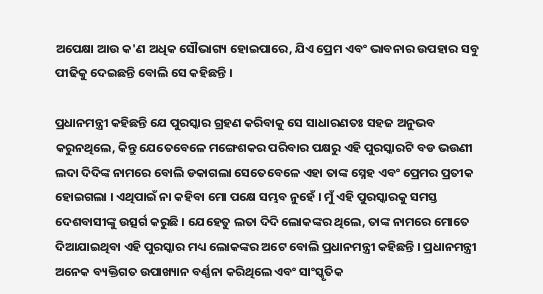ଅପେକ୍ଷା ଆଉ କ'ଣ ଅଧିକ ସୌଭାଗ୍ୟ ହୋଇପାରେ, ଯିଏ ପ୍ରେମ ଏବଂ ଭାବନାର ଉପହାର ସବୁ ପୀଢିକୁ ଦେଇଛନ୍ତି ବୋଲି ସେ କହିଛନ୍ତି ।

ପ୍ରଧାନମନ୍ତ୍ରୀ କହିଛନ୍ତି ଯେ ପୁରସ୍କାର ଗ୍ରହଣ କରିବାକୁ ସେ ସାଧାରଣତଃ ସହଜ ଅନୁଭବ କରୁନଥିଲେ, କିନ୍ତୁ ଯେତେବେଳେ ମଙ୍ଗେଶକର ପରିବାର ପକ୍ଷରୁ ଏହି ପୁରସ୍କାରଟି ବଡ ଭଉଣୀ ଲଦା ଦିଦିଙ୍କ ନାମରେ ବୋଲି ଡକାଗଲା ସେତେବେଳେ ଏହା ତାଙ୍କ ସ୍ନେହ ଏବଂ ପ୍ରେମର ପ୍ରତୀକ ହୋଇଗଲା । ଏଥିପାଇଁ ନା କହିବା ମୋ ପକ୍ଷେ ସମ୍ଭବ ନୁହେଁ । ମୁଁ ଏହି ପୁରସ୍କାରକୁ ସମସ୍ତ ଦେଶବାସୀଙ୍କୁ ଉତ୍ସର୍ଗ କରୁଛି । ଯେହେତୁ ଲତା ଦିଦି ଲୋକଙ୍କର ଥିଲେ, ତାଙ୍କ ନାମରେ ମୋତେ ଦିଆଯାଇଥିବା ଏହି ପୁରସ୍କାର ମଧ୍ୟ ଲୋକଙ୍କର ଅଟେ ବୋଲି ପ୍ରଧାନମନ୍ତ୍ରୀ କହିଛନ୍ତି । ପ୍ରଧାନମନ୍ତ୍ରୀ ଅନେକ ବ୍ୟକ୍ତିଗତ ଉପାଖ୍ୟାନ ବର୍ଣ୍ଣନା କରିଥିଲେ ଏବଂ ସାଂସ୍କୃତିକ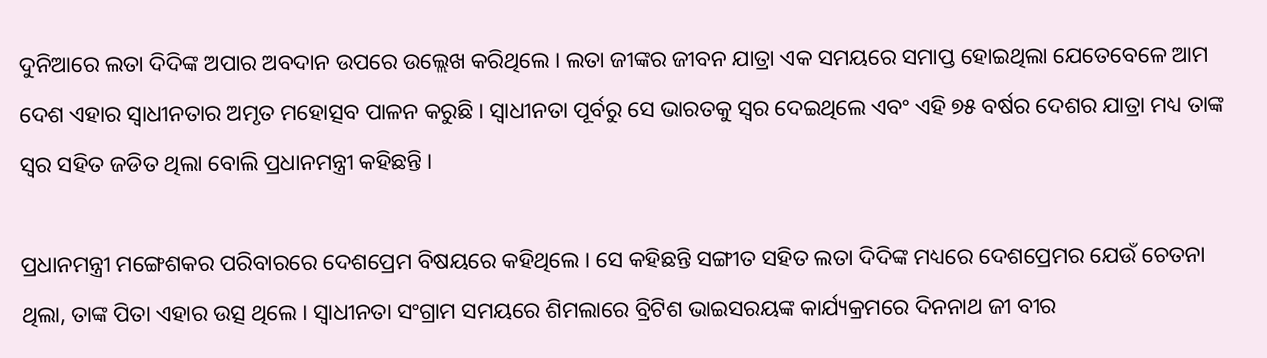ଦୁନିଆରେ ଲତା ଦିଦିଙ୍କ ଅପାର ଅବଦାନ ଉପରେ ଉଲ୍ଲେଖ କରିଥିଲେ । ଲତା ଜୀଙ୍କର ଜୀବନ ଯାତ୍ରା ଏକ ସମୟରେ ସମାପ୍ତ ହୋଇଥିଲା ଯେତେବେଳେ ଆମ ଦେଶ ଏହାର ସ୍ୱାଧୀନତାର ଅମୃତ ମହୋତ୍ସବ ପାଳନ କରୁଛି । ସ୍ୱାଧୀନତା ପୂର୍ବରୁ ସେ ଭାରତକୁ ସ୍ୱର ଦେଇଥିଲେ ଏବଂ ଏହି ୭୫ ବର୍ଷର ଦେଶର ଯାତ୍ରା ମଧ୍ୟ ତାଙ୍କ ସ୍ୱର ସହିତ ଜଡିତ ଥିଲା ବୋଲି ପ୍ରଧାନମନ୍ତ୍ରୀ କହିଛନ୍ତି ।

ପ୍ରଧାନମନ୍ତ୍ରୀ ମଙ୍ଗେଶକର ପରିବାରରେ ଦେଶପ୍ରେମ ବିଷୟରେ କହିଥିଲେ । ସେ କହିଛନ୍ତି ସଙ୍ଗୀତ ସହିତ ଲତା ଦିଦିଙ୍କ ମଧ୍ୟରେ ଦେଶପ୍ରେମର ଯେଉଁ ଚେତନା ଥିଲା, ତାଙ୍କ ପିତା ଏହାର ଉତ୍ସ ଥିଲେ । ସ୍ୱାଧୀନତା ସଂଗ୍ରାମ ସମୟରେ ଶିମଲାରେ ବ୍ରିଟିଶ ଭାଇସରୟଙ୍କ କାର୍ଯ୍ୟକ୍ରମରେ ଦିନନାଥ ଜୀ ବୀର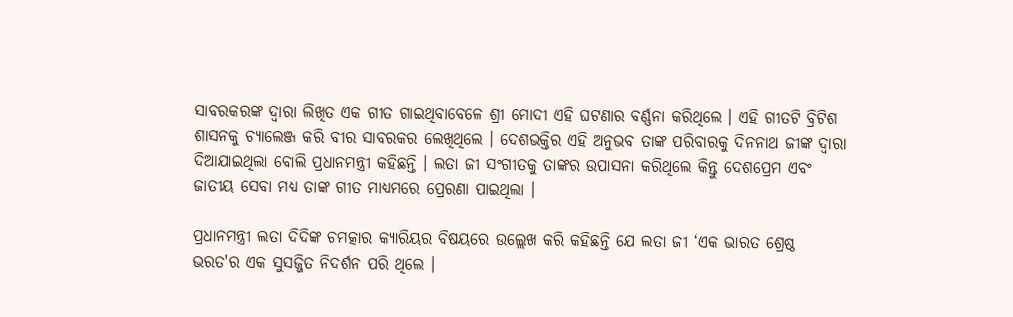ସାବରକରଙ୍କ ଦ୍ୱାରା ଲିଖିତ ଏକ ଗୀତ ଗାଇଥିବାବେଳେ ଶ୍ରୀ ମୋଦୀ ଏହି ଘଟଣାର ବର୍ଣ୍ଣନା କରିଥିଲେ । ଏହି ଗୀତଟି ବ୍ରିଟିଶ ଶାସନକୁ ଚ୍ୟାଲେଞ୍ଜ କରି ବୀର ସାବରକର ଲେଖିଥିଲେ । ଦେଶଭକ୍ତିର ଏହି ଅନୁଭବ ତାଙ୍କ ପରିବାରକୁ ଦିନନାଥ ଜୀଙ୍କ ଦ୍ୱାରା ଦିଆଯାଇଥିଲା ବୋଲି ପ୍ରଧାନମନ୍ତ୍ରୀ କହିଛନ୍ତି । ଲତା ଜୀ ସଂଗୀତକୁ ତାଙ୍କର ଉପାସନା କରିଥିଲେ କିନ୍ତୁ ଦେଶପ୍ରେମ ଏବଂ ଜାତୀୟ ସେବା ମଧ୍ୟ ତାଙ୍କ ଗୀତ ମାଧ୍ୟମରେ ପ୍ରେରଣା ପାଇଥିଲା ।

ପ୍ରଧାନମନ୍ତ୍ରୀ ଲତା ଦିଦିଙ୍କ ଚମତ୍କାର କ୍ୟାରିୟର ବିଷୟରେ ଉଲ୍ଲେଖ କରି କହିଛନ୍ତି ଯେ ଲତା ଜୀ ‘ଏକ ଭାରତ ଶ୍ରେଷ୍ଠ ଭରତ'ର ଏକ ସୁସଜ୍ଜିତ ନିଦର୍ଶନ ପରି ଥିଲେ ।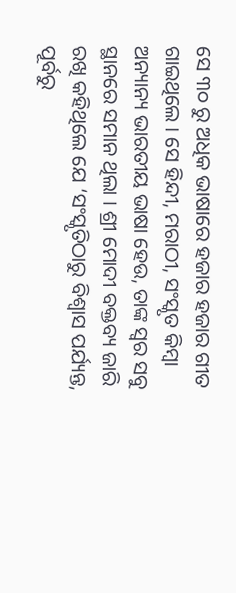ସେ ୩୦ ରୁ ଅଧିକ ଭାଷାରେ ହଜାର ହଜାର ଗୀତ ଗାଇଥିଲେ । ସେ ହିନ୍ଦୀ, ମରାଠୀ, ସଂସ୍କୃତ କିମ୍ବା ଅନ୍ୟାନ୍ୟ ଭାରତୀୟ ଭାଷା ହେଉ, ତାଙ୍କ ସ୍ୱର ସବୁ ସ୍ଥାନରେ ସମାନ ଥିଲା । ଶ୍ରୀ ମୋଦୀ ବକ୍ତବ୍ୟ ଜାରି ରଖି କହିଥିଲେ ଯେ ‘ସଂସ୍କୃତିଠାରୁ ବିଶ୍ୱାସ ପର୍ଯ୍ୟନ୍ତ, ପୂର୍ବରୁ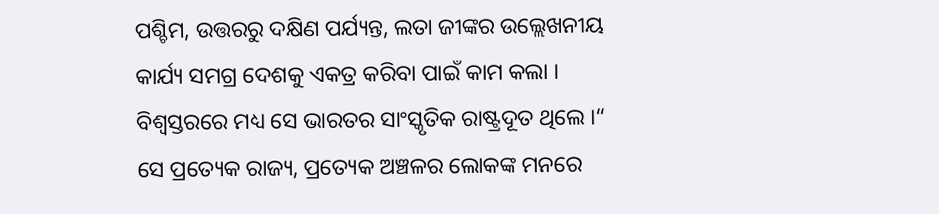ପଶ୍ଚିମ, ଉତ୍ତରରୁ ଦକ୍ଷିଣ ପର୍ଯ୍ୟନ୍ତ, ଲତା ଜୀଙ୍କର ଉଲ୍ଲେଖନୀୟ କାର୍ଯ୍ୟ ସମଗ୍ର ଦେଶକୁ ଏକତ୍ର କରିବା ପାଇଁ କାମ କଲା । ବିଶ୍ୱସ୍ତରରେ ମଧ୍ୟ ସେ ଭାରତର ସାଂସ୍କୃତିକ ରାଷ୍ଟ୍ରଦୂତ ଥିଲେ ।“ ସେ ପ୍ରତ୍ୟେକ ରାଜ୍ୟ, ପ୍ରତ୍ୟେକ ଅଞ୍ଚଳର ଲୋକଙ୍କ ମନରେ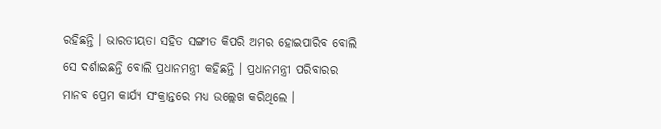ରହିଛନ୍ତି । ଭାରତୀୟତା ସହିତ ସଙ୍ଗୀତ କିପରି ଅମର ହୋଇପାରିବ ବୋଲି ସେ ଦର୍ଶାଇଛନ୍ତି ବୋଲି ପ୍ରଧାନମନ୍ତ୍ରୀ କହିଛନ୍ତି । ପ୍ରଧାନମନ୍ତ୍ରୀ ପରିବାରର ମାନବ ପ୍ରେମ କାର୍ଯ୍ୟ ସଂକ୍ରାନ୍ତରେ ମଧ୍ୟ ଉଲ୍ଲେଖ କରିଥିଲେ ।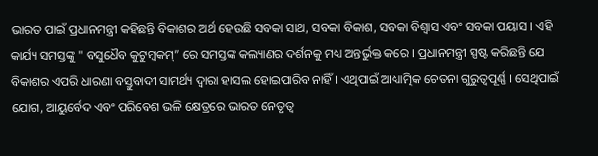ଭାରତ ପାଇଁ ପ୍ରଧାନମନ୍ତ୍ରୀ କହିଛନ୍ତି ବିକାଶର ଅର୍ଥ ହେଉଛି ସବକା ସାଥ, ସବକା ବିକାଶ, ସବକା ବିଶ୍ୱାସ ଏବଂ ସବକା ପୟାସ । ଏହି କାର୍ଯ୍ୟ ସମସ୍ତଙ୍କୁ " ବସୁଧୈବ କୁଟୁମ୍ବକମ୍‌” ରେ ସମସ୍ତଙ୍କ କଲ୍ୟାଣର ଦର୍ଶନକୁ ମଧ୍ୟ ଅନ୍ତର୍ଭୁକ୍ତ କରେ । ପ୍ରଧାନମନ୍ତ୍ରୀ ସ୍ପଷ୍ଟ କରିଛନ୍ତି ଯେ ବିକାଶର ଏପରି ଧାରଣା ବସ୍ତୁବାଦୀ ସାମର୍ଥ୍ୟ ଦ୍ୱାରା ହାସଲ ହୋଇପାରିବ ନାହିଁ । ଏଥିପାଇଁ ଆଧ୍ୟାତ୍ମିକ ଚେତନା ଗୁରୁତ୍ୱପୂର୍ଣ୍ଣ । ସେଥିପାଇଁ ଯୋଗ, ଆୟୁର୍ବେଦ ଏବଂ ପରିବେଶ ଭଳି କ୍ଷେତ୍ରରେ ଭାରତ ନେତୃତ୍ୱ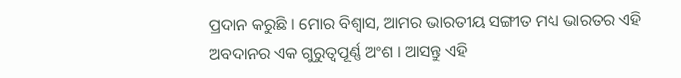ପ୍ରଦାନ କରୁଛି । ମୋର ବିଶ୍ୱାସ, ଆମର ଭାରତୀୟ ସଙ୍ଗୀତ ମଧ୍ୟ ଭାରତର ଏହି ଅବଦାନର ଏକ ଗୁରୁତ୍ୱପୂର୍ଣ୍ଣ ଅଂଶ । ଆସନ୍ତୁ ଏହି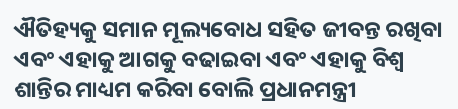ଐତିହ୍ୟକୁ ସମାନ ମୂଲ୍ୟବୋଧ ସହିତ ଜୀବନ୍ତ ରଖିବା ଏବଂ ଏହାକୁ ଆଗକୁ ବଢାଇବା ଏବଂ ଏହାକୁ ବିଶ୍ୱ ଶାନ୍ତିର ମାଧ୍ୟମ କରିବା ବୋଲି ପ୍ରଧାନମନ୍ତ୍ରୀ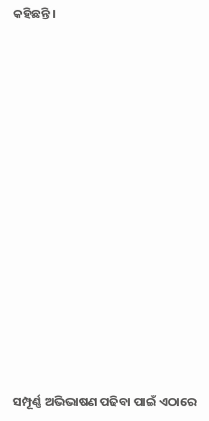କହିଛନ୍ତି ।

















ସମ୍ପୂର୍ଣ୍ଣ ଅଭିଭାଷଣ ପଢିବା ପାଇଁ ଏଠାରେ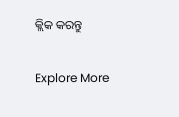କ୍ଲିକ କରନ୍ତୁ

Explore More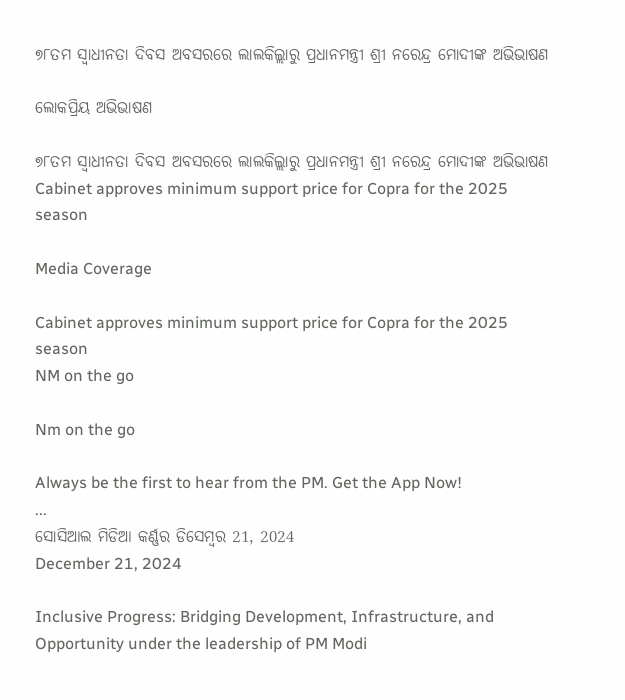୭୮ତମ ସ୍ୱାଧୀନତା ଦିବସ ଅବସରରେ ଲାଲକିଲ୍ଲାରୁ ପ୍ରଧାନମନ୍ତ୍ରୀ ଶ୍ରୀ ନରେନ୍ଦ୍ର ମୋଦୀଙ୍କ ଅଭିଭାଷଣ

ଲୋକପ୍ରିୟ ଅଭିଭାଷଣ

୭୮ତମ ସ୍ୱାଧୀନତା ଦିବସ ଅବସରରେ ଲାଲକିଲ୍ଲାରୁ ପ୍ରଧାନମନ୍ତ୍ରୀ ଶ୍ରୀ ନରେନ୍ଦ୍ର ମୋଦୀଙ୍କ ଅଭିଭାଷଣ
Cabinet approves minimum support price for Copra for the 2025 season

Media Coverage

Cabinet approves minimum support price for Copra for the 2025 season
NM on the go

Nm on the go

Always be the first to hear from the PM. Get the App Now!
...
ସୋସିଆଲ ମିଡିଆ କର୍ଣ୍ଣର ଡିସେମ୍ବର 21, 2024
December 21, 2024

Inclusive Progress: Bridging Development, Infrastructure, and Opportunity under the leadership of PM Modi